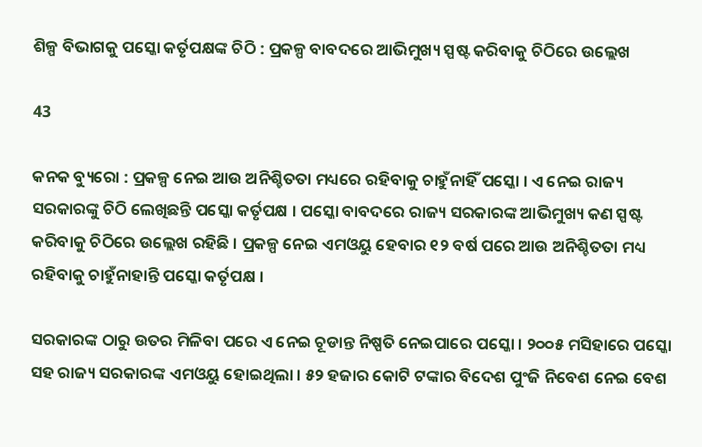ଶିଳ୍ପ ବିଭାଗକୁ ପସ୍କୋ କର୍ତୃପକ୍ଷଙ୍କ ଚିଠି : ପ୍ରକଳ୍ପ ବାବଦରେ ଆଭିମୁଖ୍ୟ ସ୍ପଷ୍ଟ କରିବାକୁ ଚିଠିରେ ଉଲ୍ଲେଖ

43

କନକ ବ୍ୟୁରୋ : ପ୍ରକଳ୍ପ ନେଇ ଆଉ ଅନିଶ୍ଚିତତା ମଧ୍ୟରେ ରହିବାକୁ ଚାହୁଁନାହିଁ ପସ୍କୋ । ଏ ନେଇ ରାଜ୍ୟ ସରକାରଙ୍କୁ ଚିଠି ଲେଖିଛନ୍ତି ପସ୍କୋ କର୍ତୃପକ୍ଷ । ପସ୍କୋ ବାବଦରେ ରାଜ୍ୟ ସରକାରଙ୍କ ଆଭିମୁଖ୍ୟ କଣ ସ୍ପଷ୍ଟ କରିବାକୁ ଚିଠିରେ ଉଲ୍ଲେଖ ରହିଛି । ପ୍ରକଳ୍ପ ନେଇ ଏମଓୟୁ ହେବାର ୧୨ ବର୍ଷ ପରେ ଆଉ ଅନିଶ୍ଚିତତା ମଧ୍ୟ ରହିବାକୁ ଚାହୁଁନାହାନ୍ତି ପସ୍କୋ କର୍ତୃପକ୍ଷ ।

ସରକାରଙ୍କ ଠାରୁ ଉତର ମିଳିବା ପରେ ଏ ନେଇ ଚୂଡାନ୍ତ ନିଷ୍ପତି ନେଇପାରେ ପସ୍କୋ । ୨୦୦୫ ମସିହାରେ ପସ୍କୋ ସହ ରାଜ୍ୟ ସରକାରଙ୍କ ଏମଓୟୁ ହୋଇଥିଲା । ୫୨ ହଜାର କୋଟି ଟଙ୍କାର ବିଦେଶ ପୁଂଜି ନିବେଶ ନେଇ ବେଶ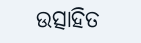ଉତ୍ସାହିତ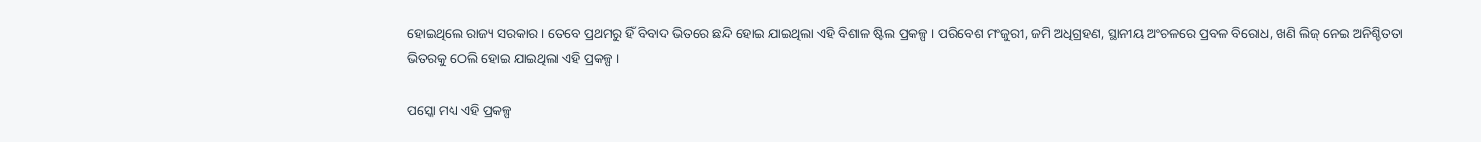ହୋଇଥିଲେ ରାଜ୍ୟ ସରକାର । ତେବେ ପ୍ରଥମରୁ ହିଁ ବିବାଦ ଭିତରେ ଛନ୍ଦି ହୋଇ ଯାଇଥିଲା ଏହି ବିଶାଳ ଷ୍ଟିଲ ପ୍ରକଳ୍ପ । ପରିବେଶ ମଂଜୁରୀ, ଜମି ଅଧିଗ୍ରହଣ, ସ୍ଥାନୀୟ ଅଂଚଳରେ ପ୍ରବଳ ବିରୋଧ, ଖଣି ଲିଜ୍ ନେଇ ଅନିଶ୍ଚିତତା ଭିତରକୁ ଠେଲି ହୋଇ ଯାଇଥିଲା ଏହି ପ୍ରକଳ୍ପ ।

ପସ୍କୋ ମଧ୍ୟ ଏହି ପ୍ରକଳ୍ପ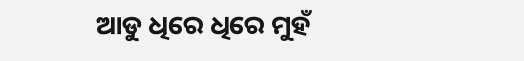ଆଡୁ ଧିରେ ଧିରେ ମୁହଁ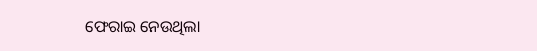ଫେରାଇ ନେଉଥିଲା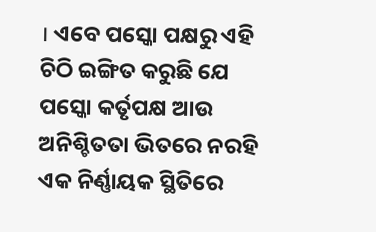। ଏବେ ପସ୍କୋ ପକ୍ଷରୁ ଏହି ଚିଠି ଇଙ୍ଗିତ କରୁଛି ଯେ ପସ୍କୋ କର୍ତୃପକ୍ଷ ଆଉ ଅନିଶ୍ଚିତତା ଭିତରେ ନରହି ଏକ ନିର୍ଣ୍ଣାୟକ ସ୍ଥିତିରେ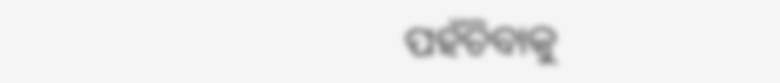ପହଁଚିବାକୁ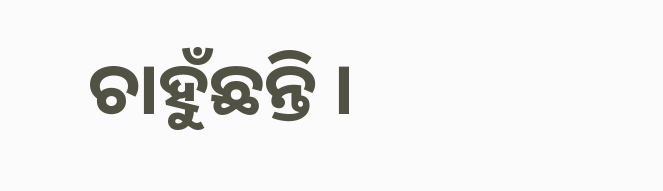ଚାହୁଁଛନ୍ତି ।